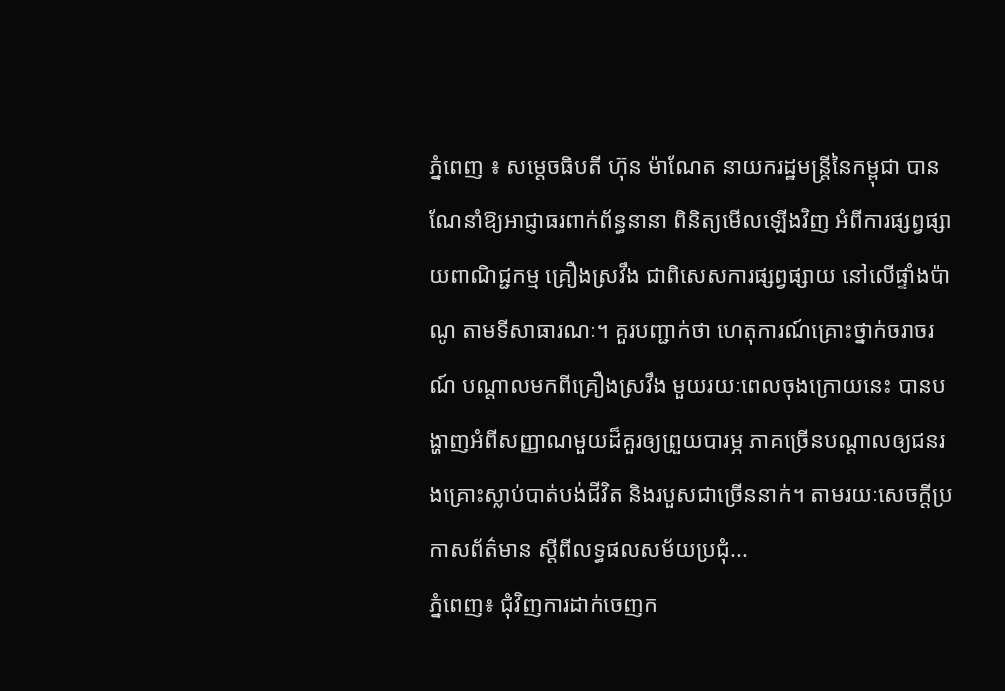ភ្នំពេញ ៖ សម្ដេចធិបតី ហ៊ុន ម៉ាណែត នាយករដ្ឋមន្ដ្រីនៃកម្ពុជា បានណែនាំឱ្យអាជ្ញាធរពាក់ព័ន្ធនានា ពិនិត្យមើលឡើងវិញ អំពីការផ្សព្វផ្សាយពាណិជ្ជកម្ម គ្រឿងស្រវឹង ជាពិសេសការផ្សព្វផ្សាយ នៅលើផ្ទាំងប៉ាណូ តាមទីសាធារណៈ។ គួរបញ្ជាក់ថា ហេតុការណ៍គ្រោះថ្នាក់ចរាចរណ៍ បណ្តាលមកពីគ្រឿងស្រវឹង មួយរយៈពេលចុងក្រោយនេះ បានបង្ហាញអំពីសញ្ញាណមួយដ៏គួរឲ្យព្រួយបារម្ភ ភាគច្រើនបណ្ដាលឲ្យជនរងគ្រោះស្លាប់បាត់បង់ជីវិត និងរបួសជាច្រើននាក់។ តាមរយៈសេចក្ដីប្រកាសព័ត៌មាន ស្ដីពីលទ្ធផលសម័យប្រជុំ...
ភ្នំពេញ៖ ជុំវិញការដាក់ចេញក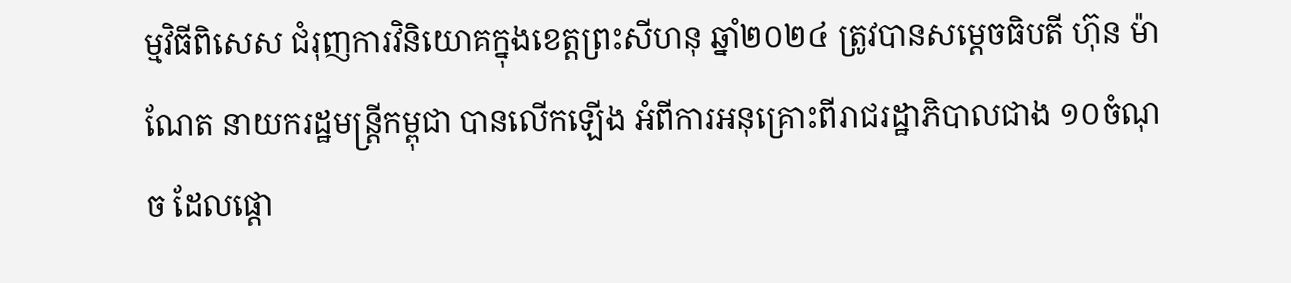ម្មវិធីពិសេស ជំរុញការវិនិយោគក្នុងខេត្តព្រះសីហនុ ឆ្នាំ២០២៤ ត្រូវបានសម្តេចធិបតី ហ៊ុន ម៉ាណែត នាយករដ្ឋមន្ត្រីកម្ពុជា បានលើកឡើង អំពីការអនុគ្រោះពីរាជរដ្ឋាភិបាលជាង ១០ចំណុច ដែលផ្តោ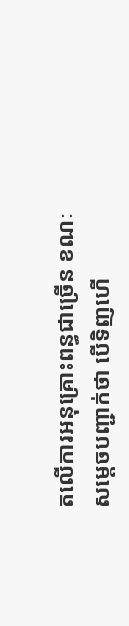តលើការអនុគ្រោះពន្ធជាច្រើន ខណៈសម្តេចបញ្ជាក់ថា បើទិញហើ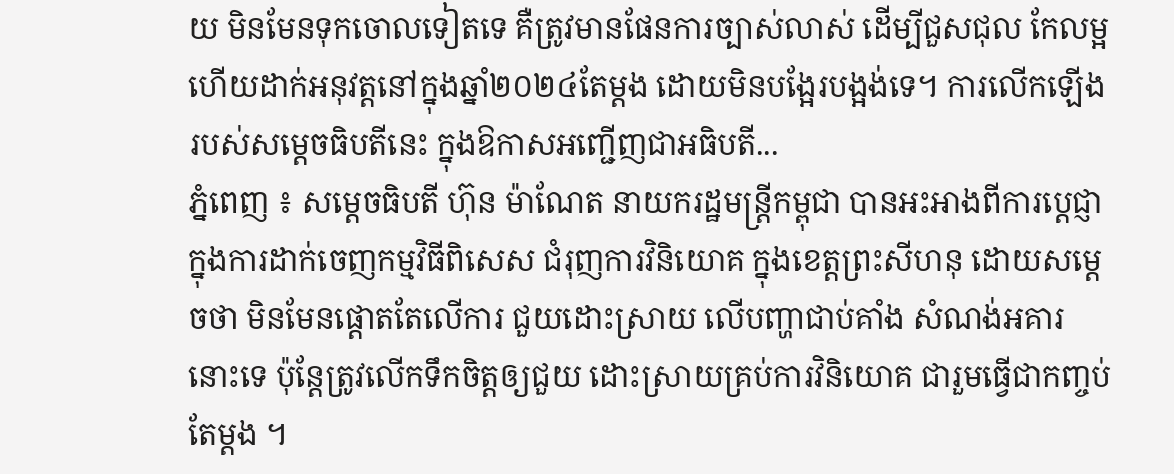យ មិនមែនទុកចោលទៀតទេ គឺត្រូវមានផែនការច្បាស់លាស់ ដើម្បីជួសជុល កែលម្អ ហើយដាក់អនុវត្តនៅក្នុងឆ្នាំ២០២៤តែម្តង ដោយមិនបង្អែរបង្អង់ទេ។ ការលើកឡើងរបស់សម្តេចធិបតីនេះ ក្នុងឱកាសអញ្ជើញជាអធិបតី...
ភ្នំពេញ ៖ សម្តេចធិបតី ហ៊ុន ម៉ាណែត នាយករដ្ឋមន្ត្រីកម្ពុជា បានអះអាងពីការប្តេជ្ញា ក្នុងការដាក់ចេញកម្មវិធីពិសេស ជំរុញការវិនិយោគ ក្នុងខេត្តព្រះសីហនុ ដោយសម្តេចថា មិនមែនផ្តោតតែលើការ ជួយដោះស្រាយ លើបញ្ហាជាប់គាំង សំណង់អគារនោះទេ ប៉ុន្តែត្រូវលើកទឹកចិត្តឲ្យជួយ ដោះស្រាយគ្រប់ការវិនិយោគ ជារួមធ្វើជាកញ្ចប់តែម្តង ។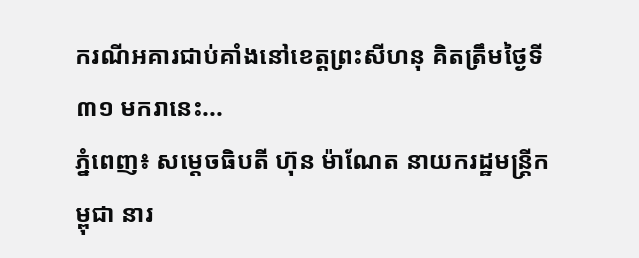ករណីអគារជាប់គាំងនៅខេត្តព្រះសីហនុ គិតត្រឹមថ្ងៃទី៣១ មករានេះ...
ភ្នំពេញ៖ សម្តេចធិបតី ហ៊ុន ម៉ាណែត នាយករដ្ឋមន្ត្រីកម្ពុជា នារ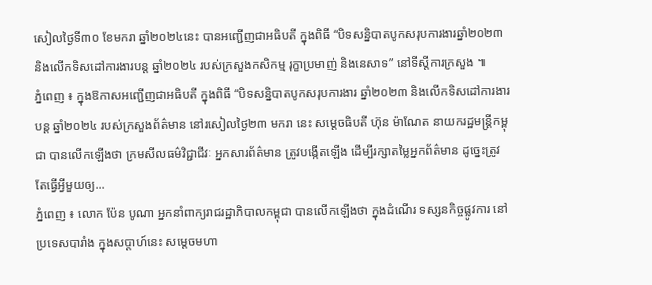សៀលថ្ងៃទី៣០ ខែមករា ឆ្នាំ២០២៤នេះ បានអញ្ជើញជាអធិបតី ក្នុងពិធី “បិទសន្និបាតបូកសរុបការងារឆ្នាំ២០២៣ និងលើកទិសដៅការងារបន្ត ឆ្នាំ២០២៤ របស់ក្រសួងកសិកម្ម រុក្ខាប្រមាញ់ និងនេសាទ” នៅទីស្តីការក្រសួង ៕
ភ្នំពេញ ៖ ក្នុងឱកាសអញ្ជើញជាអធិបតី ក្នុងពិធី “បិទសន្និបាតបូកសរុបការងារ ឆ្នាំ២០២៣ និងលើកទិសដៅការងារបន្ត ឆ្នាំ២០២៤ របស់ក្រសួងព័ត៌មាន នៅរសៀលថ្ងៃ២៣ មករា នេះ សម្តេចធិបតី ហ៊ុន ម៉ាណែត នាយករដ្ឋមន្ត្រីកម្ពុជា បានលើកឡើងថា ក្រមសីលធម៌វិជ្ជាជីវៈ អ្នកសារព័ត៌មាន ត្រូវបង្កើតឡើង ដើម្បីរក្សាតម្លៃអ្នកព័ត៌មាន ដូច្នេះត្រូវតែធ្វើអ្វីមួយឲ្យ...
ភ្នំពេញ ៖ លោក ប៉ែន បូណា អ្នកនាំពាក្យរាជរដ្ឋាភិបាលកម្ពុជា បានលើកឡើងថា ក្នុងដំណើរ ទស្សនកិច្ចផ្លូវការ នៅប្រទេសបារាំង ក្នុងសប្តាហ៍នេះ សម្តេចមហា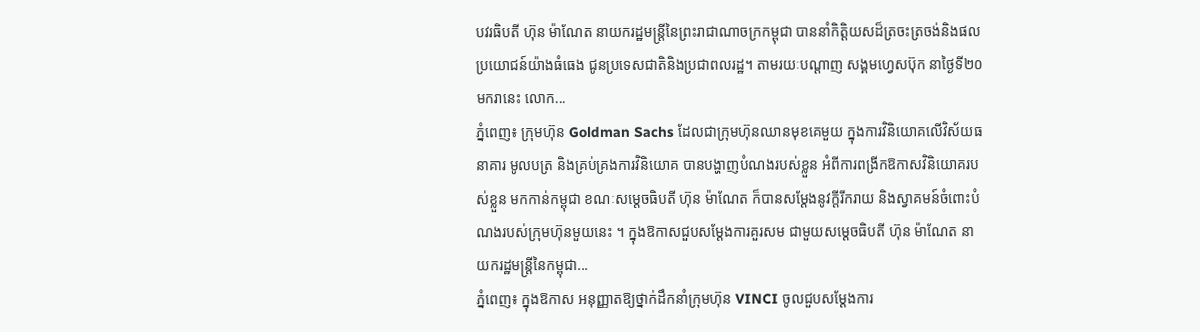បវរធិបតី ហ៊ុន ម៉ាណែត នាយករដ្ឋមន្ត្រីនៃព្រះរាជាណាចក្រកម្ពុជា បាននាំកិត្តិយសដ៏ត្រចះត្រចង់និងផលប្រយោជន៍យ៉ាងធំធេង ជូនប្រទេសជាតិនិងប្រជាពលរដ្ឋ។ តាមរយៈបណ្ដាញ សង្គមហ្វេសប៊ុក នាថ្ងៃទី២០ មករានេះ លោក...
ភ្នំពេញ៖ ក្រុមហ៊ុន Goldman Sachs ដែលជាក្រុមហ៊ុនឈានមុខគេមួយ ក្នុងការវិនិយោគលើវិស័យធនាគារ មូលបត្រ និងគ្រប់គ្រងការវិនិយោគ បានបង្ហាញបំណងរបស់ខ្លួន អំពីការពង្រីកឱកាសវិនិយោគរបស់ខ្លួន មកកាន់កម្ពុជា ខណៈសម្តេចធិបតី ហ៊ុន ម៉ាណែត ក៏បានសម្តែងនូវក្តីរីករាយ និងស្វាគមន៍ចំពោះបំណងរបស់ក្រុមហ៊ុនមួយនេះ ។ ក្នុងឱកាសជួបសម្តែងការគួរសម ជាមួយសម្តេចធិបតី ហ៊ុន ម៉ាណែត នាយករដ្ឋមន្ត្រីនៃកម្ពុជា...
ភ្នំពេញ៖ ក្នុងឱកាស អនុញ្ញាតឱ្យថ្នាក់ដឹកនាំក្រុមហ៊ុន VINCI ចូលជួបសម្តែងការ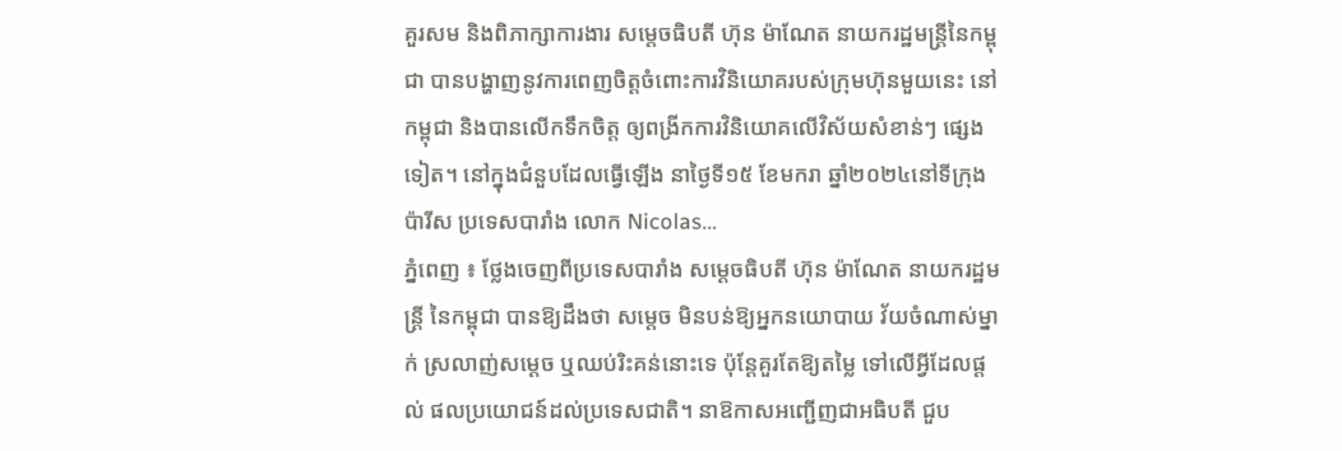គួរសម និងពិភាក្សាការងារ សម្តេចធិបតី ហ៊ុន ម៉ាណែត នាយករដ្ឋមន្ត្រីនៃកម្ពុជា បានបង្ហាញនូវការពេញចិត្តចំពោះការវិនិយោគរបស់ក្រុមហ៊ុនមួយនេះ នៅកម្ពុជា និងបានលើកទឹកចិត្ត ឲ្យពង្រីកការវិនិយោគលើវិស័យសំខាន់ៗ ផ្សេងទៀត។ នៅក្នុងជំនួបដែលធ្វើឡើង នាថ្ងៃទី១៥ ខែមករា ឆ្នាំ២០២៤នៅទីក្រុងប៉ារីស ប្រទេសបារាំង លោក Nicolas...
ភ្នំពេញ ៖ ថ្លែងចេញពីប្រទេសបារាំង សម្តេចធិបតី ហ៊ុន ម៉ាណែត នាយករដ្ឋមន្ដ្រី នៃកម្ពុជា បានឱ្យដឹងថា សម្តេច មិនបន់ឱ្យអ្នកនយោបាយ វ័យចំណាស់ម្នាក់ ស្រលាញ់សម្តេច ឬឈប់រិះគន់នោះទេ ប៉ុន្ដែគួរតែឱ្យតម្លៃ ទៅលើអ្វីដែលផ្ដល់ ផលប្រយោជន៍ដល់ប្រទេសជាតិ។ នាឱកាសអញ្ជើញជាអធិបតី ជួប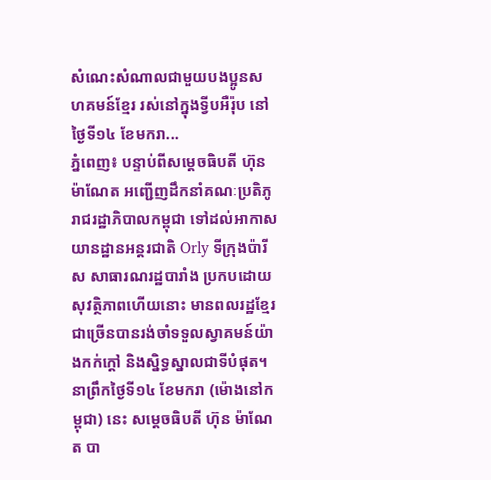សំណេះសំណាលជាមួយបងប្អូនសហគមន៍ខ្មែរ រស់នៅក្នុងទ្វីបអឺរ៉ុប នៅថ្ងៃទី១៤ ខែមករា...
ភ្នំពេញ៖ បន្ទាប់ពីសម្តេចធិបតី ហ៊ុន ម៉ាណែត អញ្ជើញដឹកនាំគណៈប្រតិភូរាជរដ្ឋាភិបាលកម្ពុជា ទៅដល់អាកាសយានដ្ឋានអន្តរជាតិ Orly ទីក្រុងប៉ារីស សាធារណរដ្ឋបារាំង ប្រកបដោយសុវត្ថិភាពហើយនោះ មានពលរដ្ឋខ្មែរជាច្រើនបានរង់ចាំទទួលស្វាគមន៍យ៉ាងកក់ក្តៅ និងស្និទ្ធស្នាលជាទីបំផុត។ នាព្រឹកថ្ងៃទី១៤ ខែមករា (ម៉ោងនៅកម្ពុជា) នេះ សម្តេចធិបតី ហ៊ុន ម៉ាណែត បា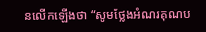នលើកឡើងថា “សូមថ្លែងអំណរគុណប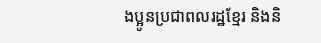ងប្អូនប្រជាពលរដ្ឋខ្មែរ និងនិ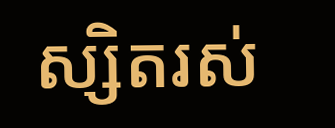ស្សិតរស់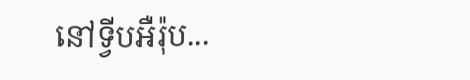នៅទ្វីបអឺរ៉ុប...